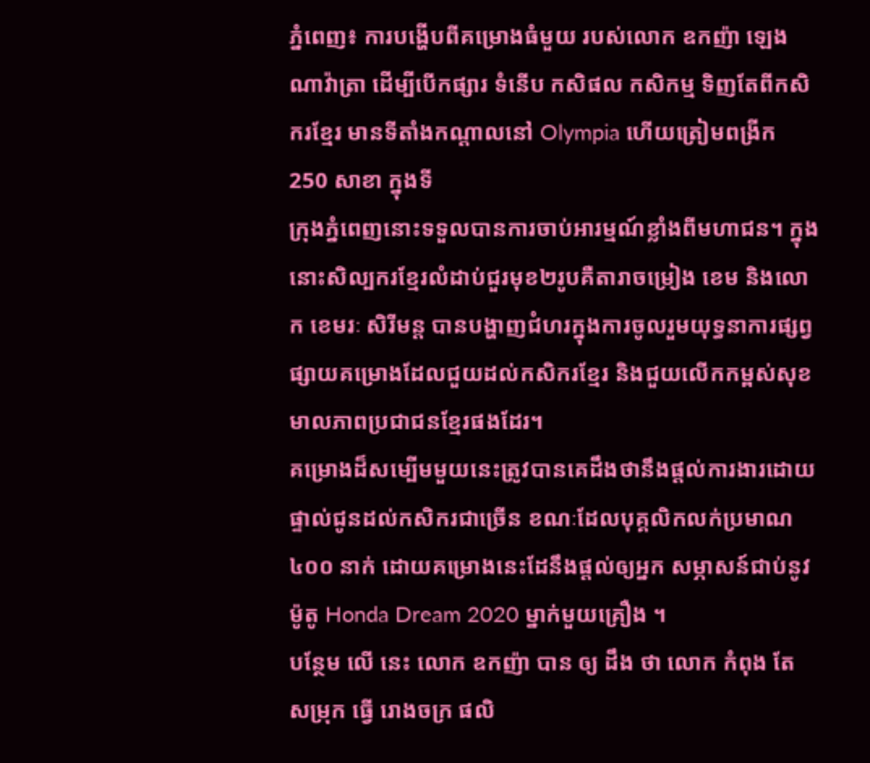ភ្នំពេញ៖ ការបង្ហើបពីគម្រោងធំមួយ របស់លោក ឧកញ៉ា ឡេង ណាវ៉ាត្រា ដើម្បីបើកផ្សារ ទំនើប កសិផល កសិកម្ម ទិញតែពីកសិករខ្មែរ មានទីតាំងកណ្ដាលនៅ Olympia ហើយត្រៀមពង្រីក 250 សាខា ក្នុងទី
ក្រុងភ្នំពេញនោះទទួលបានការចាប់អារម្មណ៍ខ្លាំងពីមហាជន។ ក្នុងនោះសិល្បករខ្មែរលំដាប់ជួរមុខ២រូបគឺតារាចម្រៀង ខេម និងលោក ខេមរៈ សិរីមន្ត បានបង្ហាញជំហរក្នុងការចូលរួមយុទ្ធនាការផ្សព្វផ្សាយគម្រោងដែលជួយដល់កសិករខ្មែរ និងជួយលើកកម្ពស់សុខមាលភាពប្រជាជនខ្មែរផងដែរ។
គម្រោងដ៏សម្បើមមួយនេះត្រូវបានគេដឹងថានឹងផ្តល់ការងារដោយផ្ទាល់ជូនដល់កសិករជាច្រើន ខណៈដែលបុគ្គលិកលក់ប្រមាណ៤០០ នាក់ ដោយគម្រោងនេះដែនឹងផ្តល់ឲ្យអ្នក សម្ភាសន៍ជាប់នូវម៉ូតូ Honda Dream 2020 ម្នាក់មួយគ្រឿង ។
បន្ថែម លើ នេះ លោក ឧកញ៉ា បាន ឲ្យ ដឹង ថា លោក កំពុង តែ សម្រុក ធ្វើ រោងចក្រ ផលិ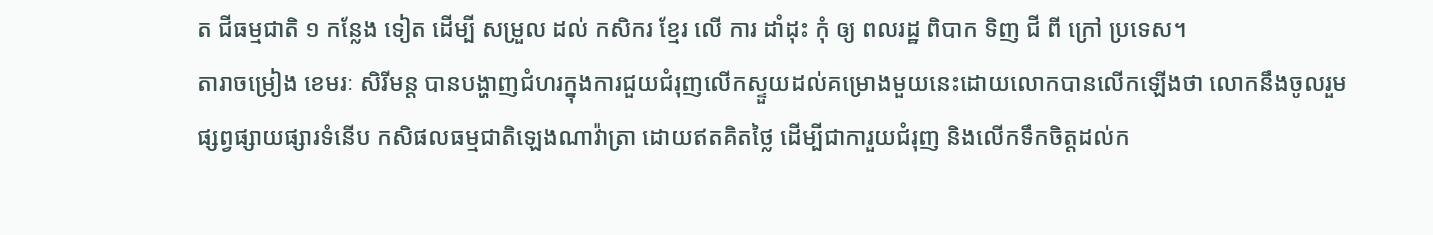ត ជីធម្មជាតិ ១ កន្លែង ទៀត ដើម្បី សម្រួល ដល់ កសិករ ខ្មែរ លើ ការ ដាំដុះ កុំ ឲ្យ ពលរដ្ឋ ពិបាក ទិញ ជី ពី ក្រៅ ប្រទេស។
តារាចម្រៀង ខេមរៈ សិរីមន្ត បានបង្ហាញជំហរក្នុងការជួយជំរុញលើកស្ទួយដល់គម្រោងមួយនេះដោយលោកបានលើកឡើងថា លោកនឹងចូលរួមផ្សព្វផ្សាយផ្សារទំនើប កសិផលធម្មជាតិឡេងណាវ៉ាត្រា ដោយឥតគិតថ្លៃ ដើម្បីជាការួយជំរុញ និងលើកទឹកចិត្តដល់ក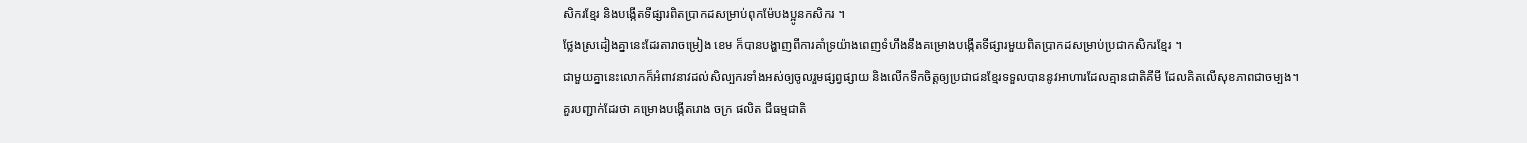សិករខ្មែរ និងបង្កើតទីផ្សារពិតប្រាកដសម្រាប់ពុកម៉ែបងប្អូនកសិករ ។
ថ្លែងស្រដៀងគ្នានេះដែរតារាចម្រៀង ខេម ក៏បានបង្ហាញពីការគាំទ្រយ៉ាងពេញទំហឹងនឹងគម្រោងបង្កើតទីផ្សារមួយពិតប្រាកដសម្រាប់ប្រជាកសិករខ្មែរ ។
ជាមួយគ្នានេះលោកក៏អំពាវនាវដល់សិល្បករទាំងអស់ឲ្យចូលរួមផ្សព្វផ្សាយ និងលើកទឹកចិត្តឲ្យប្រជាជនខ្មែរទទួលបាននូវអាហារដែលគ្មានជាតិគីមី ដែលគិតលើសុខភាពជាចម្បង។
គួរបញ្ជាក់ដែរថា គម្រោងបង្កើតរោង ចក្រ ផលិត ជីធម្មជាតិ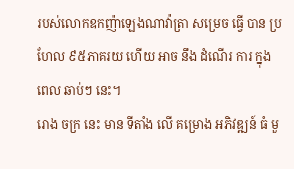របស់លោកឧកញ៉ាឡេងណាវ៉ាត្រា សម្រេច ធ្វើ បាន ប្រហែល ៩៥ភាគរយ ហើយ អាច នឹង ដំណើរ ការ ក្នុង ពេល ឆាប់ៗ នេះ។
រោង ចក្រ នេះ មាន ទីតាំង លើ គម្រោង អភិវឌ្ឍន៍ ធំ មួ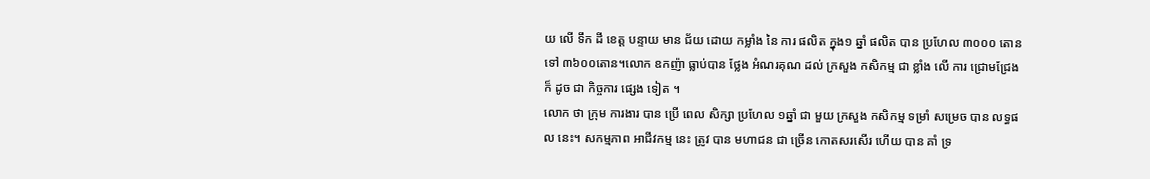យ លើ ទឹក ដី ខេត្ត បន្ទាយ មាន ជ័យ ដោយ កម្លាំង នៃ ការ ផលិត ក្នុង១ ឆ្នាំ ផលិត បាន ប្រហែល ៣០០០ តោន ទៅ ៣៦០០តោន។លោក ឧកញ៉ា ធ្លាប់បាន ថ្លែង អំណរគុណ ដល់ ក្រសួង កសិកម្ម ជា ខ្លាំង លើ ការ ជ្រោមជ្រែង ក៏ ដូច ជា កិច្ចការ ផ្សេង ទៀត ។
លោក ថា ក្រុម ការងារ បាន ប្រើ ពេល សិក្សា ប្រហែល ១ឆ្នាំ ជា មួយ ក្រសួង កសិកម្ម ទម្រាំ សម្រេច បាន លទ្ធផល នេះ។ សកម្មភាព អាជីវកម្ម នេះ ត្រូវ បាន មហាជន ជា ច្រើន កោតសរសើរ ហើយ បាន គាំ ទ្រ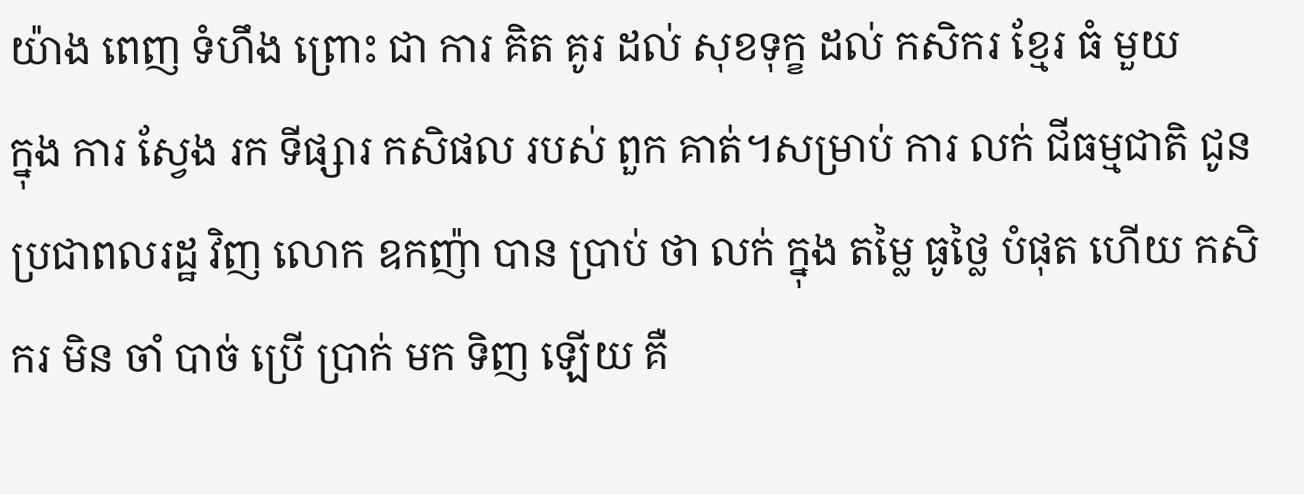យ៉ាង ពេញ ទំហឹង ព្រោះ ជា ការ គិត គូរ ដល់ សុខទុក្ខ ដល់ កសិករ ខ្មែរ ធំ មួយ
ក្នុង ការ ស្វែង រក ទីផ្សារ កសិផល របស់ ពួក គាត់។សម្រាប់ ការ លក់ ជីធម្មជាតិ ជូន ប្រជាពលរដ្ឋ វិញ លោក ឧកញ៉ា បាន ប្រាប់ ថា លក់ ក្នុង តម្លៃ ធូថ្លៃ បំផុត ហើយ កសិករ មិន ចាំ បាច់ ប្រើ ប្រាក់ មក ទិញ ឡើយ គឺ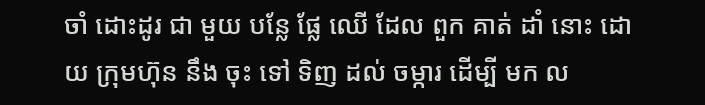ចាំ ដោះដូរ ជា មួយ បន្លែ ផ្លែ ឈើ ដែល ពួក គាត់ ដាំ នោះ ដោយ ក្រុមហ៊ុន នឹង ចុះ ទៅ ទិញ ដល់ ចម្ការ ដើម្បី មក ល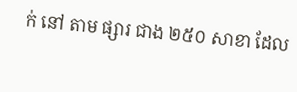ក់ នៅ តាម ផ្សារ ជាង ២៥០ សាខា ដែល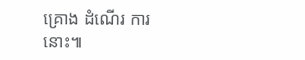គ្រោង ដំណើរ ការ នោះ៕